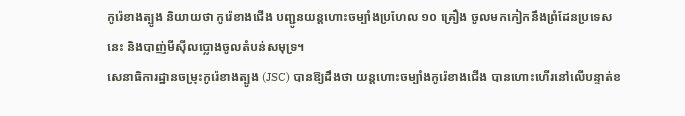កូរ៉េខាងត្បូង និយាយថា កូរ៉េខាងជើង បញ្ជូនយន្តហោះចម្បាំងប្រហែល ១០ គ្រឿង ចូលមកកៀកនឹងព្រំដែនប្រទេសនេះ និងបាញ់មីស៊ីលប្លោងចូលតំបន់សមុទ្រ។
សេនាធិការដ្ឋានចម្រុះកូរ៉េខាងត្បូង (JSC) បានឱ្យដឹងថា យន្តហោះចម្បាំងកូរ៉េខាងជើង បានហោះហើរនៅលើបន្ទាត់ខ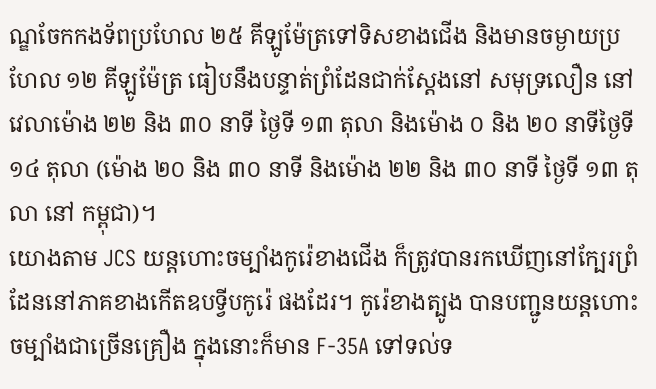ណ្ឌចែកកងទ័ពប្រហែល ២៥ គីឡូម៉ែត្រទៅទិសខាងជើង និងមានចម្ងាយប្រហែល ១២ គីឡូម៉ែត្រ ធៀបនឹងបន្ទាត់ព្រំដែនជាក់ស្ដែងនៅ សមុទ្រលឿន នៅវេលាម៉ោង ២២ និង ៣០ នាទី ថ្ងៃទី ១៣ តុលា និងម៉ោង ០ និង ២០ នាទីថ្ងៃទី ១៤ តុលា (ម៉ោង ២០ និង ៣០ នាទី និងម៉ោង ២២ និង ៣០ នាទី ថ្ងៃទី ១៣ តុលា នៅ កម្ពុជា)។
យោងតាម JCS យន្តហោះចម្បាំងកូរ៉េខាងជើង ក៏ត្រូវបានរកឃើញនៅក្បែរព្រំដែននៅភាគខាងកើតឧបទ្វីបកូរ៉េ ផងដែរ។ កូរ៉េខាងត្បូង បានបញ្ជូនយន្តហោះចម្បាំងជាច្រើនគ្រឿង ក្នុងនោះក៏មាន F-35A ទៅទល់ទ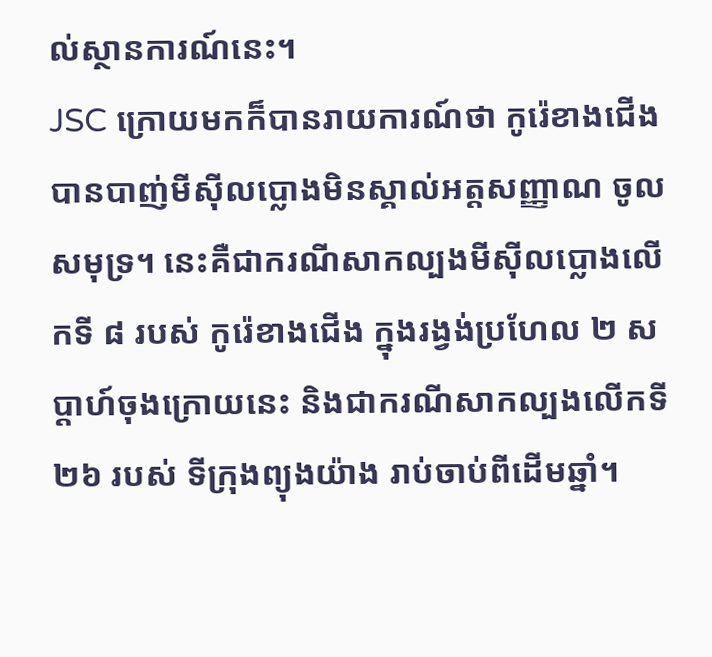ល់ស្ថានការណ៍នេះ។
JSC ក្រោយមកក៏បានរាយការណ៍ថា កូរ៉េខាងជើង បានបាញ់មីស៊ីលប្លោងមិនស្គាល់អត្តសញ្ញាណ ចូលសមុទ្រ។ នេះគឺជាករណីសាកល្បងមីស៊ីលប្លោងលើកទី ៨ របស់ កូរ៉េខាងជើង ក្នុងរង្វង់ប្រហែល ២ សប្ដាហ៍ចុងក្រោយនេះ និងជាករណីសាកល្បងលើកទី ២៦ របស់ ទីក្រុងព្យុងយ៉ាង រាប់ចាប់ពីដើមឆ្នាំ។